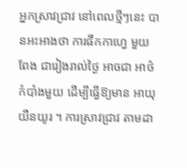អ្នកស្រាវជ្រាវ នៅពេលថ្មីៗនេះ បានអះអាងថា ការផឹកកាហ្វេ មួយពែង ជារៀងរាល់ថ្ងៃ អាចជា អាថ៌កំបាំងមួយ ដើម្បីធ្វើឱ្យមាន អាយុយឺនយូរ ។ ការស្រាវជ្រាវ តាមដា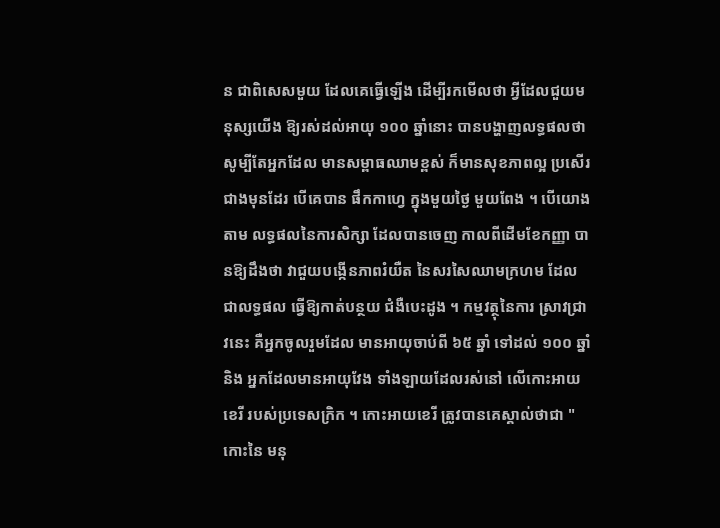ន ជាពិសេសមួយ ដែលគេធ្វើឡើង ដើម្បីរកមើលថា អ្វីដែលជួយមនុស្សយើង ឱ្យរស់ដល់អាយុ ១០០ ឆ្នាំនោះ បានបង្ហាញលទ្ធផលថា សូម្បីតែអ្នកដែល មានសម្ពាធឈាមខ្ពស់ ក៏មានសុខភាពល្អ ប្រសើរជាងមុនដែរ បើគេបាន ផឹកកាហ្វេ ក្នុងមួយថ្ងៃ មួយពែង ។ បើយោងតាម លទ្ធផលនៃការសិក្សា ដែលបានចេញ កាលពីដើមខែកញ្ញា បានឱ្យដឹងថា វាជួយបង្កើនភាពរំយឺត នៃសរសៃឈាមក្រហម ដែលជាលទ្ធផល ធ្វើឱ្យកាត់បន្ថយ ជំងឺបេះដូង ។ កម្មវត្ថុនៃការ ស្រាវជ្រាវនេះ គឺអ្នកចូលរួមដែល មានអាយុចាប់ពី ៦៥ ឆ្នាំ ទៅដល់ ១០០ ឆ្នាំ និង អ្នកដែលមានអាយុវែង ទាំងឡាយដែលរស់នៅ លើកោះអាយខេរី របស់ប្រទេសក្រិក ។ កោះអាយខេរី ត្រូវបានគេស្គាល់ថាជា "កោះនៃ មនុ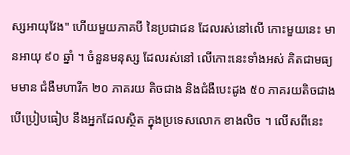ស្សអាយុវែង" ហើយមួយភាគបី នៃប្រជាជន ដែលរស់នៅលើ កោះមួយនេះ មានអាយុ ៩០ ឆ្នាំ ។ ចំនួនមនុស្ស ដែលរស់នៅ លើកោះនេះទាំងអស់ គិតជាមធ្យមមាន ជំងឺមហារីក ២០ ភាគរយ តិចជាង និងជំងឺបេះដូង ៥០ ភាគរយតិចជាង បើប្រៀបធៀប នឹងអ្នកដែលស្ថិត ក្នុងប្រទេសលោក ខាងលិច ។ លើសពីនេះ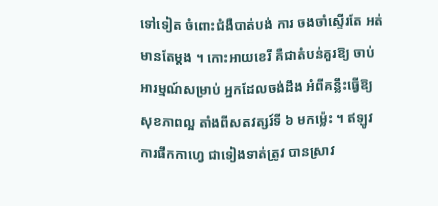ទៅទៀត ចំពោះជំងឺបាត់បង់ ការ ចងចាំស្ទើរតែ អត់មានតែម្តង ។ កោះអាយខេរី គឺជាតំបន់គួរឱ្យ ចាប់អារម្មណ៍សម្រាប់ អ្នកដែលចង់ដឹង អំពីគន្លឹះធ្វើឱ្យ សុខភាពល្អ តាំងពីសតវត្សរ៍ទី ៦ មកម៉្លេះ ។ ឥឡូវការផឹកកាហ្វេ ជាទៀងទាត់ត្រូវ បានស្រាវ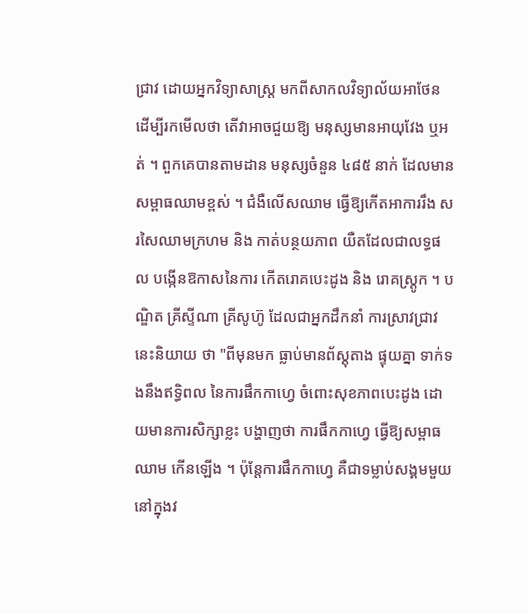ជ្រាវ ដោយអ្នកវិទ្យាសាស្ត្រ មកពីសាកលវិទ្យាល័យអាថែន ដើម្បីរកមើលថា តើវាអាចជួយឱ្យ មនុស្សមានអាយុវែង ឬអត់ ។ ពួកគេបានតាមដាន មនុស្សចំនួន ៤៨៥ នាក់ ដែលមាន សម្ពាធឈាមខ្ពស់ ។ ជំងឺលើសឈាម ធ្វើឱ្យកើតអាការរឹង សរសៃឈាមក្រហម និង កាត់បន្ថយភាព យឺតដែលជាលទ្ធផល បង្កើនឱកាសនៃការ កើតរោគបេះដូង និង រោគស្ត្រូក ។ បណ្ឌិត គ្រីស្ទីណា គ្រីសូហ៊ូ ដែលជាអ្នកដឹកនាំ ការស្រាវជ្រាវ នេះនិយាយ ថា "ពីមុនមក ធ្លាប់មានព័ស្តុតាង ផ្ទុយគ្នា ទាក់ទងនឹងឥទ្ធិពល នៃការផឹកកាហ្វេ ចំពោះសុខភាពបេះដូង ដោយមានការសិក្សាខ្លះ បង្ហាញថា ការផឹកកាហ្វេ ធ្វើឱ្យសម្ពាធឈាម កើនឡើង ។ ប៉ុន្តែការផឹកកាហ្វេ គឺជាទម្លាប់សង្គមមួយ នៅក្នុងវ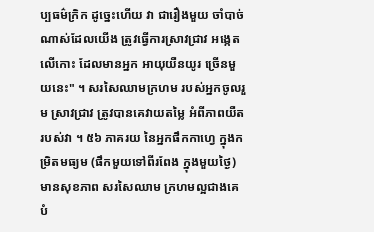ប្បធម៌ក្រិក ដូច្នេះហើយ វា ជារឿងមួយ ចាំបាច់ណាស់ដែលយើង ត្រូវធ្វើការស្រាវជ្រាវ អង្កេតលើកោះ ដែលមានអ្នក អាយុយឺនយូរ ច្រើនមួយនេះ" ។ សរសៃឈាមក្រហម របស់អ្នកចូលរួម ស្រាវជ្រាវ ត្រូវបានគេវាយតម្លៃ អំពីភាពយឺតរបស់វា ។ ៥៦ ភាគរយ នៃអ្នកផឹកកាហ្វេ ក្នុងកម្រិតមធ្យម (ផឹកមួយទៅពីរពែង ក្នុងមួយថ្ងៃ) មានសុខភាព សរសៃឈាម ក្រហមល្អជាងគេ បំ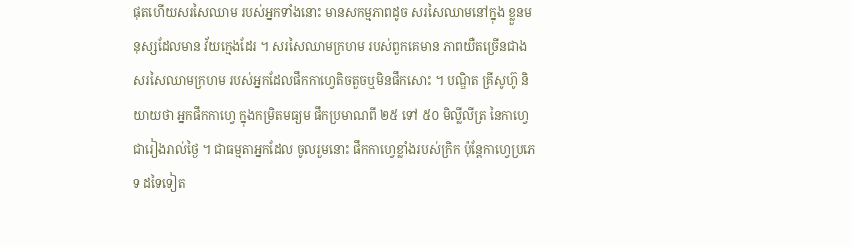ផុតហើយសរសៃឈាម របស់អ្នកទាំងនោះ មានសកម្មភាពដូច សរសៃឈាមនៅក្នុង ខ្លួនមនុស្សដែលមាន វ័យក្មេងដែរ ។ សរសៃឈាមក្រហម របស់ពួកគេមាន ភាពយឺតច្រើនជាងសរសៃឈាមក្រហម របស់អ្នកដែលផឹកកាហ្វេតិចតួចឬមិនផឹកសោះ ។ បណ្ឌិត គ្រីសូហ៊ូ និយាយថា អ្នកផឹកកាហ្វេ ក្នុងកម្រិតមធ្យម ផឹកប្រមាណពី ២៥ ទៅ ៥០ មិល្លីលីត្រ នៃកាហ្វេជារៀងរាល់ថ្ងៃ ។ ជាធម្មតាអ្នកដែល ចូលរួមនោះ ផឹកកាហ្វេខ្លាំងរបស់ក្រិក ប៉ុន្តែកាហ្វេប្រភេទ ដទៃទៀត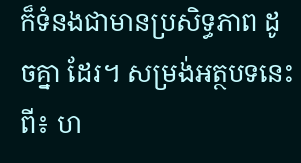ក៏ទំនងជាមានប្រសិទ្ធភាព ដូចគ្នា ដែរ។ សម្រង់អត្ថបទនេះពី៖ ហ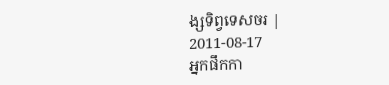ង្សទិព្វទេសចរ |
2011-08-17
អ្នកផឹកកា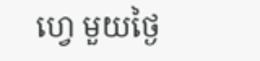ហ្វេ មួយថ្ងៃ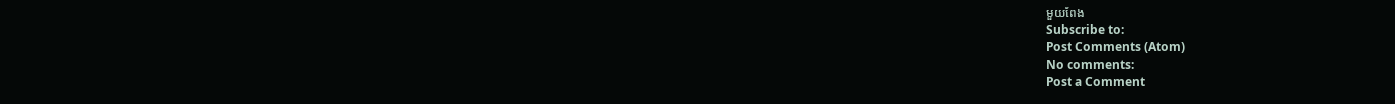មួយពែង
Subscribe to:
Post Comments (Atom)
No comments:
Post a Comment